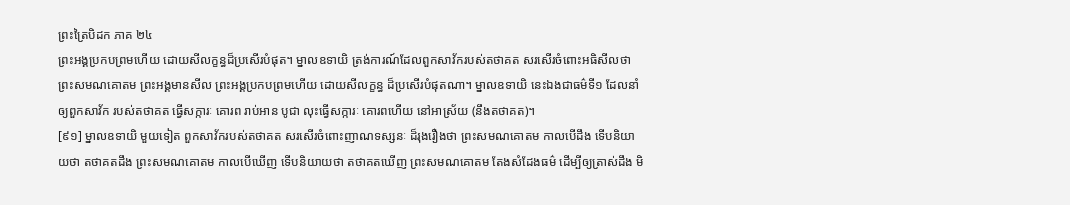ព្រះត្រៃបិដក ភាគ ២៤
ព្រះអង្គប្រកបព្រមហើយ ដោយសីលក្ខន្ធដ៏ប្រសើរបំផុត។ ម្នាលឧទាយិ ត្រង់ការណ៍ដែលពួកសាវ័ករបស់តថាគត សរសើរចំពោះអធិសីលថា ព្រះសមណគោតម ព្រះអង្គមានសីល ព្រះអង្គប្រកបព្រមហើយ ដោយសីលក្ខន្ធ ដ៏ប្រសើរបំផុតណា។ ម្នាលឧទាយិ នេះឯងជាធម៌ទី១ ដែលនាំឲ្យពួកសាវ័ក របស់តថាគត ធ្វើសក្ការៈ គោរព រាប់អាន បូជា លុះធ្វើសក្ការៈ គោរពហើយ នៅអាស្រ័យ (នឹងតថាគត)។
[៩១] ម្នាលឧទាយិ មួយទៀត ពួកសាវ័ករបស់តថាគត សរសើរចំពោះញាណទស្សនៈ ដ៏រុងរឿងថា ព្រះសមណគោតម កាលបើដឹង ទើបនិយាយថា តថាគតដឹង ព្រះសមណគោតម កាលបើឃើញ ទើបនិយាយថា តថាគតឃើញ ព្រះសមណគោតម តែងសំដែងធម៌ ដើម្បីឲ្យត្រាស់ដឹង មិ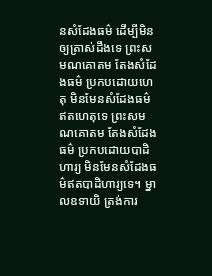នសំដែងធម៌ ដើម្បីមិនឲ្យត្រាស់ដឹងទេ ព្រះសមណគោតម តែងសំដែងធម៌ ប្រកបដោយហេតុ មិនមែនសំដែងធម៌ឥតហេតុទេ ព្រះសមណគោតម តែងសំដែងធម៌ ប្រកបដោយបាដិហារ្យ មិនមែនសំដែងធម៌ឥតបាដិហារ្យទេ។ ម្នាលឧទាយិ ត្រង់ការ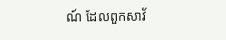ណ៍ ដែលពួកសាវ័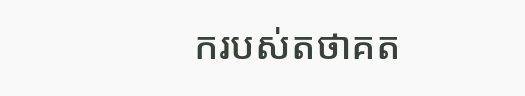ករបស់តថាគត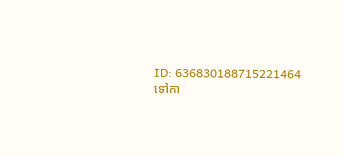ID: 636830188715221464
ទៅកា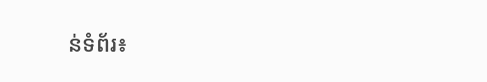ន់ទំព័រ៖